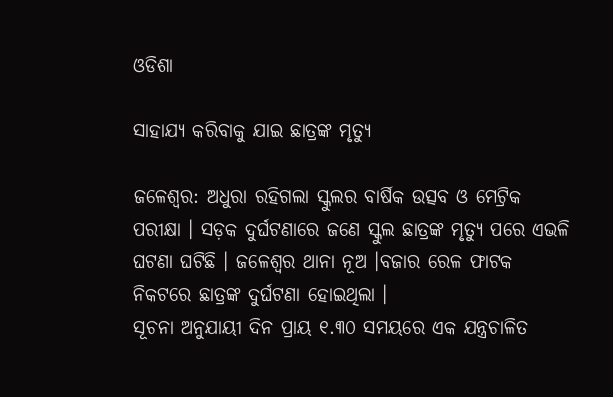ଓଡିଶା

ସାହାଯ୍ୟ କରିବାକୁ ଯାଇ ଛାତ୍ରଙ୍କ ମୃତ୍ୟୁ

ଜଳେଶ୍ୱର: ଅଧୁରା ରହିଗଲା ସ୍କୁଲର ବାର୍ଷିକ ଉତ୍ସବ ଓ ମେଟ୍ରିକ ପରୀକ୍ଷା । ସଡ଼କ ଦୁର୍ଘଟଣାରେ ଜଣେ ସ୍କୁଲ ଛାତ୍ରଙ୍କ ମୃତ୍ୟୁ ପରେ ଏଭଳି ଘଟଣା ଘଟିଛି । ଜଳେଶ୍ୱର ଥାନା ନୂଅ ।ବଜାର ରେଳ ଫାଟକ ନିକଟରେ ଛାତ୍ରଙ୍କ ଦୁର୍ଘଟଣା ହୋଇଥିଲା ।
ସୂଚନା ଅନୁଯାୟୀ ଦିନ ପ୍ରାୟ ୧.୩୦ ସମୟରେ ଏକ ଯନ୍ତ୍ରଚାଳିତ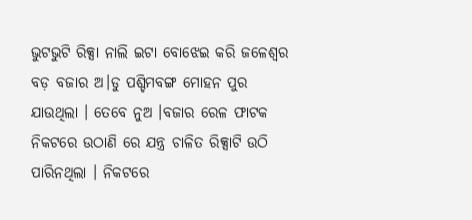ଭୁଟଭୁଟି ରିକ୍ସା ନାଲି ଇଟା ବୋଝେଇ କରି ଜଳେଶ୍ୱର ବଡ଼ ବଜାର ଅ।ଡୁ ପଶ୍ଚିମବଙ୍ଗ ମୋହନ ପୁର ଯାଉଥିଲା । ତେବେ ନୁଅ ।ବଜାର ରେଳ ଫାଟକ ନିକଟରେ ଉଠାଣି ରେ ଯନ୍ତ୍ର ଚାଳିତ ରିକ୍ସାଟି ଉଠି ପାରିନଥିଲା । ନିକଟରେ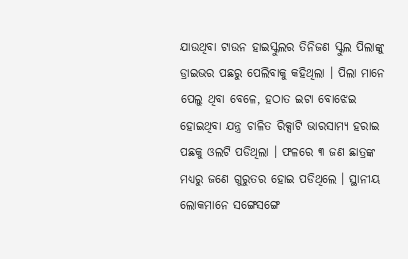ଯାଉଥିବା ଟାଉନ ହାଇସ୍କୁଲର ତିନିଜଣ ସ୍କୁଲ ପିଲାଙ୍କୁ ଡ୍ରାଇଭର ପଛରୁ ପେଲିବାକୁ କହିଥିଲା । ପିଲା ମାନେ ପେଲୁ ଥିବା ବେଳେ, ହଠାତ ଇଟା ବୋଝେଇ ହୋଇଥିବା ଯନ୍ତ୍ର ଚାଳିତ ରିକ୍ସାଟି ଭାରସାମ୍ୟ ହରାଇ ପଛକୁ ଓଲଟି ପଡିଥିଲା । ଫଳରେ ୩ ଜଣ ଛାତ୍ରଙ୍କ ମଧ୍ୟରୁ ଜଣେ ଗୁରୁତର ହୋଇ ପଡିଥିଲେ । ସ୍ଥାନୀୟ ଲୋକମାନେ ସଙ୍ଗେସଙ୍ଗେ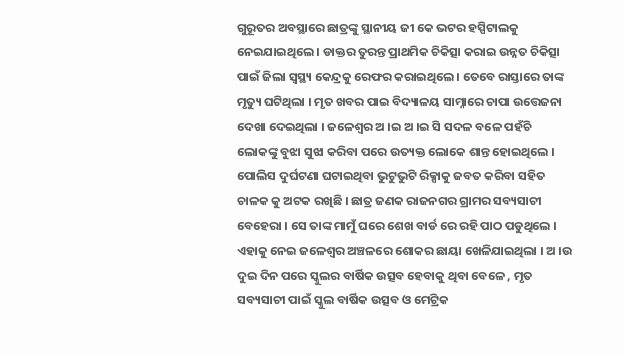ଗୁରୂତର ଅବସ୍ଥାରେ ଛାତ୍ରଙ୍କୁ ସ୍ଥାନୀୟ ଜୀ କେ ଭଟର ହସ୍ପିଟାଲକୁ ନେଇଯାଇଥିଲେ । ଡାକ୍ତର ତୁରନ୍ତ ପ୍ରାଥମିକ ଚିକିତ୍ସା କରାଇ ଉନ୍ନତ ଚିକିତ୍ସା ପାଇଁ ଜିଲା ସ୍ୱସ୍ଥ୍ୟ କେନ୍ଦ୍ରକୁ ରେଫର କରାଇଥିଲେ । ତେବେ ରାସ୍ତାରେ ତାଙ୍କ ମୃତ୍ୟୁ ଘଟିଥିଲା । ମୃତ ଖବର ପାଇ ବିଦ୍ୟାଳୟ ସାମ୍ନାରେ ଚାପା ଉତ୍ତେଜନା ଦେଖା ଦେଇଥିଲା । ଜଳେଶ୍ୱର ଅ ।ଇ ଅ ।ଇ ସି ସଦଳ ବଳେ ପହଁଚି ଲୋକଙ୍କୁ ବୁଝା ସୁଝା କରିବା ପରେ ଉତ୍ୟକ୍ତ ଲୋକେ ଶାନ୍ତ ହୋଇଥିଲେ । ପୋଲିସ ଦୁର୍ଘଟଣା ଘଟାଇଥିବା ଭୁଟୁଭୁଟି ରିକ୍ସାକୁ ଜବତ କରିବା ସହିତ ଚାଳକ କୁ ଅଟକ ରଖିଛି । ଛାତ୍ର ଜଣକ ରାଜନଗର ଗ୍ରାମର ସବ୍ୟସାଚୀ ବେହେରା । ସେ ତାଙ୍କ ମାମୁଁ ଘରେ ଶେଖ ବାର୍ଡ ରେ ରହି ପାଠ ପଡୁଥିଲେ । ଏହାକୁ ନେଇ ଜଳେଶ୍ୱର ଅଞ୍ଚଳରେ ଶୋକର ଛାୟା ଖେଳିଯାଇଥିଲା । ଅ ।ଉ ଦୁଇ ଦିନ ପରେ ସ୍କୁଲର ବାର୍ଷିକ ଉତ୍ସବ ହେବାକୁ ଥିବା ବେଳେ , ମୃତ ସବ୍ୟସାଚୀ ପାଇଁ ସ୍କୁଲ ବାର୍ଷିକ ଉତ୍ସବ ଓ ମେଟ୍ରିକ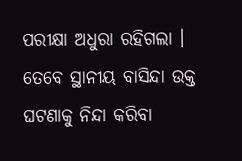ପରୀକ୍ଷା ଅଧୁରା ରହିଗଲା । ତେବେ ସ୍ଥାନୀୟ ବାସିନ୍ଦା ଉକ୍ତ ଘଟଣାକୁ ନିନ୍ଦା କରିବା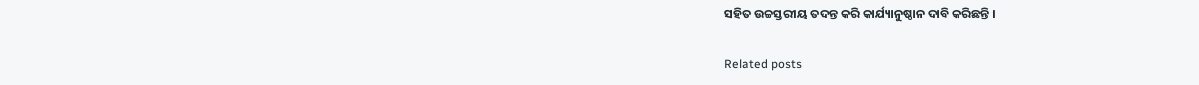ସହିତ ଉଚ୍ଚସ୍ତରୀୟ ତଦନ୍ତ କରି କାର୍ଯ୍ୟାନୁଷ୍ଠାନ ଦାବି କରିଛନ୍ତି ।

Related posts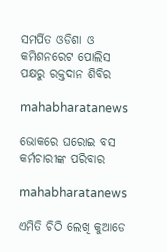ସମର୍ପିତ ଓଡିଶା ଓ କମିଶନରେଟ ପୋଲିସ ପକ୍ଷରୁ ରକ୍ତଦାନ ଶିବିର

mahabharatanews

ଭୋକରେ ଘରୋଇ ବସ କର୍ମଚାରୀଙ୍କ ପରିବାର

mahabharatanews

ଏମିତି ଚିଠି ଲେଖି କୁଆଡେ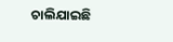ଚାଲିଯାଇଛି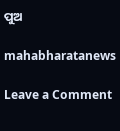ପୁଅ

mahabharatanews

Leave a Comment